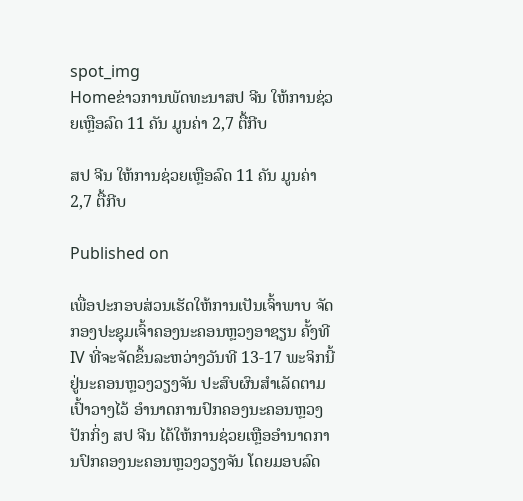spot_img
Homeຂ່າວການພັດທະນາສປ ຈີນ ໃຫ້ການຊ່ວຍເຫຼືອລົດ 11 ຄັນ ມູນຄ່າ 2,7 ຕື້ກີບ

ສປ ຈີນ ໃຫ້ການຊ່ວຍເຫຼືອລົດ 11 ຄັນ ມູນຄ່າ 2,7 ຕື້ກີບ

Published on

ເພື່ອປະກອບສ່ວນເຮັດໃຫ້ການເປັນເຈົ້າພາບ ຈັດກອງປະຊຸມເຈົ້າຄອງນະຄອນຫຼວງອາຊຽນ ຄັ້ງທີ IV ທີ່ຈະຈັດຂຶ້ນລະຫວ່າງວັນທີ 13-17 ພະຈິກນີ້ ຢູ່ນະຄອນຫຼວງວຽງຈັນ ປະສົບຜົນສຳເລັດຕາມເປົ້າວາງໄວ້ ອຳນາດການປົກຄອງນະຄອນຫຼວງປັກກິ່ງ ສປ ຈີນ ໄດ້ໃຫ້ການຊ່ວຍເຫຼືອອຳນາດການປົກຄອງນະຄອນຫຼວງວຽງຈັນ ໂດຍມອບລົດ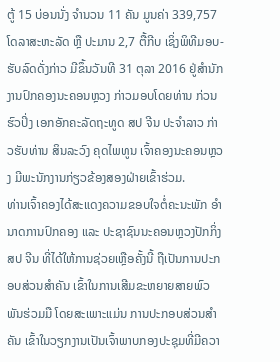ຕູ້ 15 ບ່ອນນັ່ງ ຈຳນວນ 11 ຄັນ ມູນຄ່າ 339,757 ໂດລາສະຫະລັດ ຫຼື ປະມານ 2,7 ຕື້ກີບ ເຊິ່ງພິທີມອບ-ຮັບລົດດັ່ງກ່າວ ມີຂຶ້ນວັນທີ 31 ຕຸລາ 2016 ຢູ່ສຳນັກງານປົກຄອງນະຄອນຫຼວງ ກ່າວມອບໂດຍທ່ານ ກ່ວນຮົວປິ່ງ ເອກອັກຄະລັດຖະທູດ ສປ ຈີນ ປະຈຳລາວ ກ່າວຮັບທ່ານ ສິນລະວົງ ຄຸດໄພທູນ ເຈົ້າຄອງນະຄອນຫຼວງ ມີພະນັກງານກ່ຽວຂ້ອງສອງຝ່າຍເຂົ້າຮ່ວມ.
ທ່ານເຈົ້າຄອງໄດ້ສະແດງຄວາມຂອບໃຈຕໍ່ຄະນະພັກ ອຳນາດການປົກຄອງ ແລະ ປະຊາຊົນນະຄອນຫຼວງປັກກິ່ງ ສປ ຈີນ ທີ່ໄດ້ໃຫ້ການຊ່ວຍເຫຼືອຄັ້ງນີ້ ຖືເປັນການປະກອບສ່ວນສຳຄັນ ເຂົ້າໃນການເສີມຂະຫຍາຍສາຍພົວພັນຮ່ວມມື ໂດຍສະເພາະແມ່ນ ການປະກອບສ່ວນສຳຄັນ ເຂົ້າໃນວຽກງານເປັນເຈົ້າພາບກອງປະຊຸມທີ່ມີຄວາ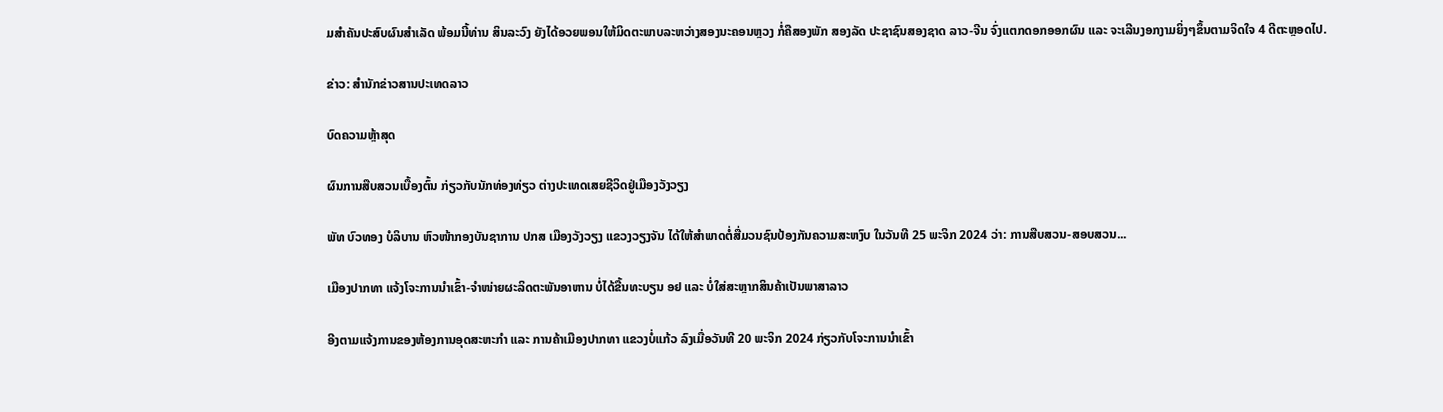ມສຳຄັນປະສົບຜົນສຳເລັດ ພ້ອມນີ້ທ່ານ ສິນລະວົງ ຍັງໄດ້ອວຍພອນໃຫ້ມິດຕະພາບລະຫວ່າງສອງນະຄອນຫຼວງ ກໍ່ຄືສອງພັກ ສອງລັດ ປະຊາຊົນສອງຊາດ ລາວ-ຈີນ ຈົ່ງແຕກດອກອອກຜົນ ແລະ ຈະເລີນງອກງາມຍິ່ງໆຂຶ້ນຕາມຈິດໃຈ 4 ດີຕະຫຼອດໄປ.

ຂ່າວ: ສຳນັກຂ່າວສານປະເທດລາວ

ບົດຄວາມຫຼ້າສຸດ

ຜົນການສືບສວນເບື້ອງຕົ້ນ ກ່ຽວກັບນັກທ່ອງທ່ຽວ ຕ່າງປະເທດເສຍຊີວິດຢູ່ເມືອງວັງວຽງ

ພັທ ບົວທອງ ບໍລິບານ ຫົວໜ້າກອງບັນຊາການ ປກສ ເມືອງວັງວຽງ ແຂວງວຽງຈັນ ໄດ້ໃຫ້ສໍາພາດຕໍ່ສື່ມວນຊົນປ້ອງກັນຄວາມສະຫງົບ ໃນວັນທີ 25 ພະຈິກ 2024 ວ່າ: ການສືບສວນ-ສອບສວນ...

ເມືອງປາກທາ ແຈ້ງໂຈະການນຳເຂົ້າ-ຈຳໜ່າຍຜະລິດຕະພັນອາຫານ ບໍ່ໄດ້ຂື້ນທະບຽນ ອຢ ແລະ ບໍ່ໃສ່ສະຫຼາກສິນຄ້າເປັນພາສາລາວ

ອີງຕາມແຈ້ງການຂອງຫ້ອງການອຸດສະຫະກຳ ແລະ ການຄ້າເມືອງປາກທາ ແຂວງບໍ່ແກ້ວ ລົງເມື່ອວັນທີ 20 ພະຈິກ 2024 ກ່ຽວກັບໂຈະການນຳເຂົ້າ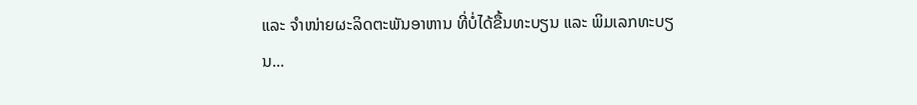ແລະ ຈຳໜ່າຍຜະລິດຕະພັນອາຫານ ທີ່ບໍ່ໄດ້ຂື້ນທະບຽນ ແລະ ພິມເລກທະບຽນ...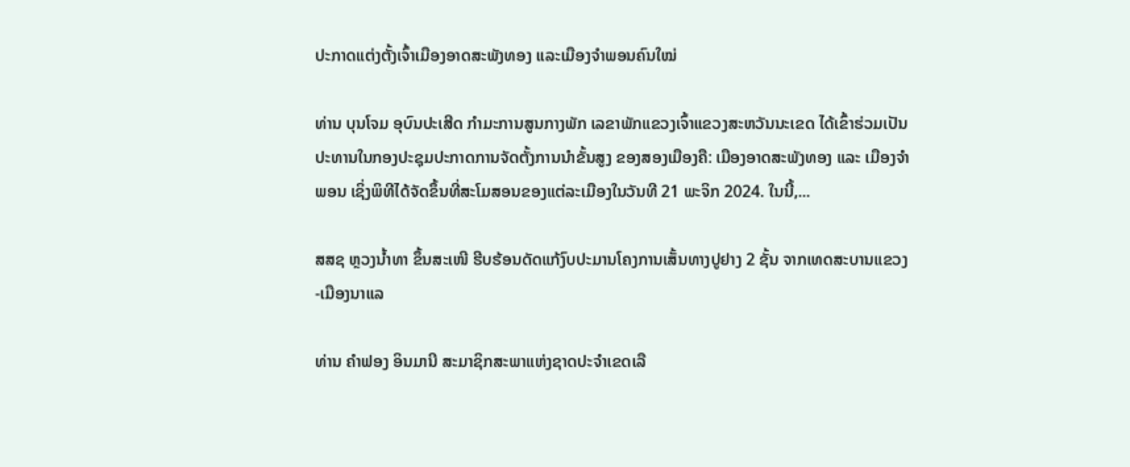ປະກາດແຕ່ງຕັ້ງເຈົ້າເມືອງອາດສະພັງທອງ ແລະເມືອງຈຳພອນຄົນໃໝ່

ທ່ານ ບຸນໂຈມ ອຸບົນປະເສີດ ກຳມະການສູນກາງພັກ ເລຂາພັກແຂວງເຈົ້າແຂວງສະຫວັນນະເຂດ ໄດ້ເຂົ້າຮ່ວມເປັນປະທານໃນກອງປະຊຸມປະກາດການຈັດຕັ້ງການນຳຂັ້ນສູງ ຂອງສອງເມືອງຄື: ເມືອງອາດສະພັງທອງ ແລະ ເມືອງຈຳພອນ ເຊິ່ງພິທີໄດ້ຈັດຂຶ້ນທີ່ສະໂມສອນຂອງແຕ່ລະເມືອງໃນວັນທີ 21 ພະຈິກ 2024. ໃນນີ້,...

ສສຊ ຫຼວງນໍ້າທາ ຂຶ້ນສະເໜີ ຮີບຮ້ອນດັດແກ້ງົບປະມານໂຄງການເສັ້ນທາງປູຢາງ 2 ຊັ້ນ ຈາກເທດສະບານແຂວງ-ເມືອງນາແລ

ທ່ານ ຄຳຟອງ ອິນມານີ ສະມາຊິກສະພາແຫ່ງຊາດປະຈຳເຂດເລື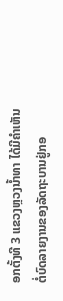ອກຕັ້ງທີ 3 ແຂວງຫຼວງນ້ຳທາ ໄດ້ມີຄຳເຫັນຕໍ່ບົດລາຍງານຂອງລັດຖະບານຢູ່ກອ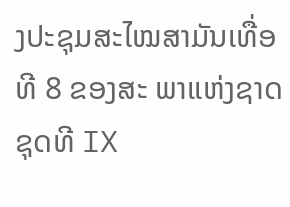ງປະຊຸມສະໄໝສາມັນເທື່ອທີ 8 ຂອງສະ ພາແຫ່ງຊາດຊຸດທີ IX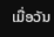ເມື່ອວັນ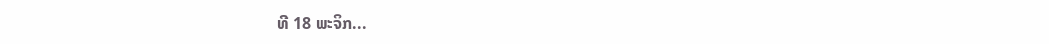ທີ 18 ພະຈິກ...